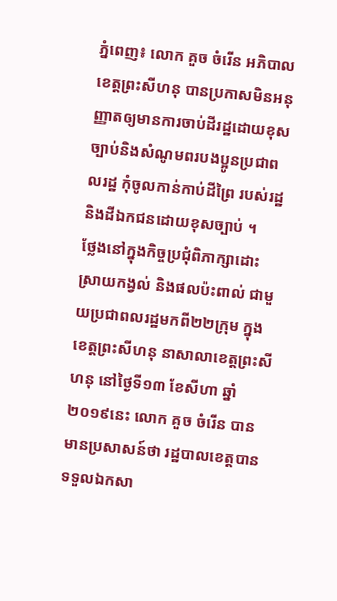ភ្នំពេញ៖ លោក គួច ចំរើន អភិបាលខេត្តព្រះសីហនុ បានប្រកាសមិនអនុញ្ញាតឲ្យមានការចាប់ដីរដ្ឋដោយខុសច្បាប់និងសំណូមពរបងប្អូនប្រជាពលរដ្ឋ កុំចូលកាន់កាប់ដីព្រៃ របស់រដ្ឋ និងដីឯកជនដោយខុសច្បាប់ ។
ថ្លែងនៅក្នុងកិច្ចប្រជុំពិភាក្សាដោះស្រាយកង្វល់ និងផលប៉ះពាល់ ជាមួយប្រជាពលរដ្ឋមកពី២២ក្រុម ក្នុងខេត្តព្រះសីហនុ នាសាលាខេត្តព្រះសីហនុ នៅថ្ងៃទី១៣ ខែសីហា ឆ្នាំ២០១៩នេះ លោក គួច ចំរើន បានមានប្រសាសន៍ថា រដ្ឋបាលខេត្តបាន ទទួលឯកសា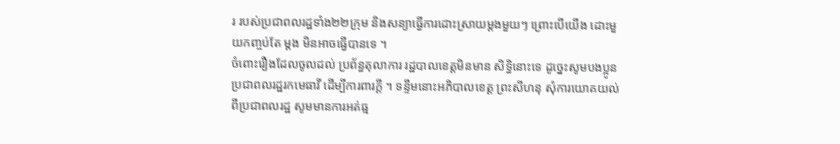រ របស់ប្រជាពលរដ្ឋទាំង២២ក្រុម និងសន្យាធ្វើការដោះស្រាយម្តងមួយៗ ព្រោះបើយើង ដោះមួយកញ្ចប់តែ ម្តង មិនអាចធ្វើបានទេ ។
ចំពោះរឿងដែលចូលដល់ ប្រព័ន្ធតុលាការ រដ្ឋបាលខេត្តមិនមាន សិទ្ធិនោះទេ ដូច្នេះសូមបងប្អូន ប្រជាពលរដ្ឋរកមេធាវី ដើម្បីការពារក្តី ។ ទន្ទឹមនោះអភិបាលខេត្ត ព្រះសីហនុ សុំការយោគយល់ ពីប្រជាពលរដ្ឋ សូមមានការអត់ធ្ម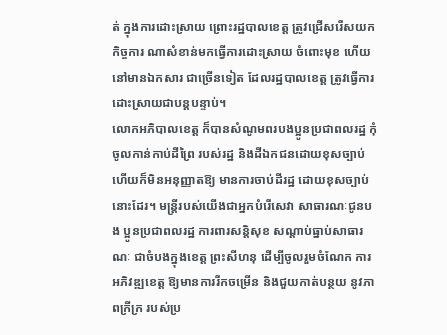ត់ ក្នុងការដោះស្រាយ ព្រោះរដ្ឋបាលខេត្ត ត្រូវជ្រើសរើសយកកិច្ចការ ណាសំខាន់មកធ្វើការដោះស្រាយ ចំពោះមុខ ហើយនៅមានឯកសារ ជាច្រើនទៀត ដែលរដ្ឋបាលខេត្ត ត្រូវធ្វើការដោះស្រាយជាបន្តបន្ទាប់។
លោកអភិបាលខេត្ត ក៏បានសំណូមពរបងប្អូនប្រជាពលរដ្ឋ កុំចូលកាន់កាប់ដីព្រៃ របស់រដ្ឋ និងដីឯកជនដោយខុសច្បាប់ ហើយក៏មិនអនុញ្ញាតឱ្យ មានការចាប់ដីរដ្ឋ ដោយខុសច្បាប់នោះដែរ។ មន្ត្រីរបស់យើងជាអ្នកបំរើសេវា សាធារណៈជូនបង ប្អូនប្រជាពលរដ្ឋ ការពារសន្តិសុខ សណ្តាប់ធ្នាប់សាធារណៈ ជាចំបងក្នុងខេត្ត ព្រះសីហនុ ដើម្បីចូលរួមចំណែក ការអភិវឌ្ឍខេត្ត ឱ្យមានការរីកចម្រើន និងជួយកាត់បន្ថយ នូវភាពក្រីក្រ របស់ប្រ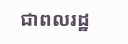ជាពលរដ្ឋ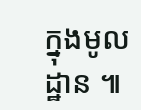ក្នុងមូលដ្ឋាន ៕